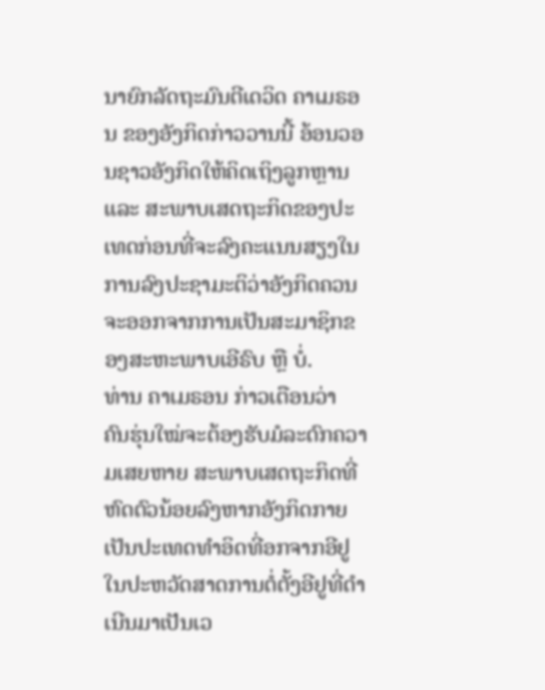ນາຍົກລັດຖະມົນຕີເດວິດ ຄາເມຣອນ ຂອງອັງກິດກ່າວວານນີ້ ອ້ອນວອນຊາວອັງກິດໃຫ້ຄິດເຖິງລູກຫຼານ ແລະ ສະພາບເສດຖະກິດຂອງປະເທດກ່ອນທີ່ຈະລົງຄະແນນສຽງໃນການລົງປະຊາມະຕິວ່າອັງກິດຄວນຈະອອກຈາກການເປັນສະມາຊິກຂອງສະຫະພາບເອີຣົບ ຫຼື ບໍ່.
ທ່ານ ຄາເມຣອນ ກ່າວເຕືອນວ່າ ຄົນຮຸ່ນໃໝ່ຈະຕ້ອງຮັບມໍລະດົກຄວາມເສຍຫາຍ ສະພາບເສດຖະກິດທີ່ຫົດຕົວນ້ອຍລົງຫາກອັງກິດກາຍເປັນປະເທດທຳອິດທີ່ອກຈາກອີຢູ ໃນປະຫວັດສາດການຕໍ່ຕັ້ງອີຢູທີ່ດຳເນີນມາເປັນເວ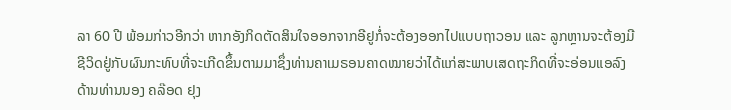ລາ 60 ປີ ພ້ອມກ່າວອີກວ່າ ຫາກອັງກິດຕັດສິນໃຈອອກຈາກອີຢູກໍ່ຈະຕ້ອງອອກໄປແບບຖາວອນ ແລະ ລູກຫຼານຈະຕ້ອງມີຊີວິດຢູ່ກັບຜົນກະທົບທີ່ຈະເກີດຂຶ້ນຕາມມາຊຶ່ງທ່ານຄາເມຣອນຄາດໝາຍວ່າໄດ້ແກ່ສະພາບເສດຖະກິດທີ່ຈະອ່ອນແອລົງ ດ້ານທ່ານນອງ ຄລ໊ອດ ຢຸງ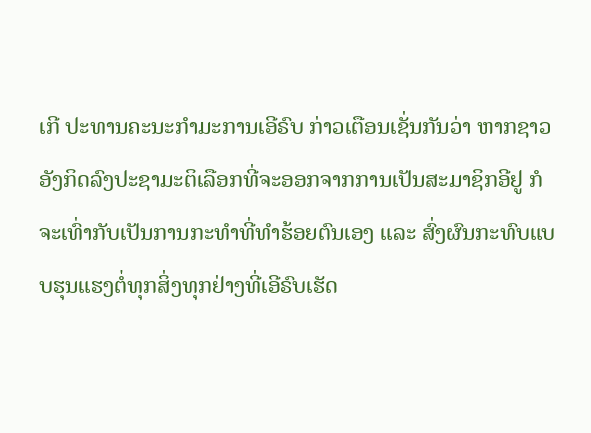ເກີ ປະທານຄະນະກຳມະການເອີຣົບ ກ່າວເຕືອນເຊັ່ນກັນວ່າ ຫາກຊາວອັງກິດລົງປະຊາມະຕິເລືອກທີ່ຈະອອກຈາກການເປັນສະມາຊິກອີຢູ ກໍຈະເທົ່າກັບເປັນການກະທຳທີ່ທຳຮ້ອຍຕົນເອງ ແລະ ສົ່ງຜົນກະທົບແບບຮຸນແຮງຕໍ່ທຸກສິ່ງທຸກຢ່າງທີ່ເອີຣົບເຮັດ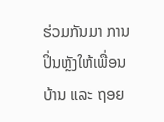ຮ່ວມກັນມາ ການປິ່ນຫຼັງໃຫ້ເພື່ອນບ້ານ ແລະ ຖອຍ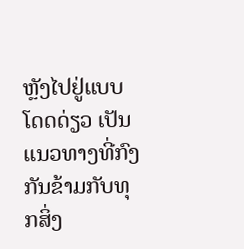ຫຼັງໄປຢູ່ແບບໂດດດ່ຽວ ເປັນແນວທາງທີ່ກົງກັນຂ້າມກັບທຸກສິ່ງ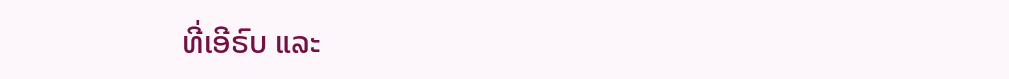ທີ່ເອີຣົບ ແລະ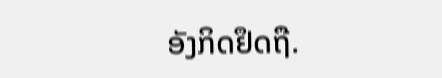ອັງກິດຢຶດຖື.